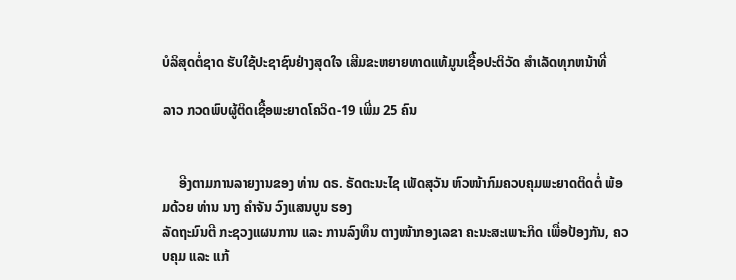ບໍລິສຸດຕໍ່ຊາດ ຮັບໃຊ້ປະຊາຊົນຢ່າງສຸດໃຈ ເສີມຂະຫຍາຍທາດແທ້ມູນເຊື້ອປະຕິວັດ ສໍາເລັດທຸກຫນ້າທີ່

ລາວ ກວດພົບຜູ້ຕິດເຊື້ອພະຍາດໂຄວິດ-19 ເພີ່ມ 25 ຄົນ


     ອີງຕາມການລາຍງານຂອງ ທ່ານ ດຣ. ຣັດຕະນະໄຊ ເພັດສຸວັນ ຫົວໜ້າກົມຄວບຄຸມພະຍາດຕິດຕໍ່ ພ້ອມດ້ວຍ ທ່ານ ນາງ ຄຳຈັນ ວົງແສນບູນ ຮອງ
ລັດຖະມົນຕີ ກະຊວງແຜນການ ແລະ ການລົງທຶນ ຕາງໜ້າກອງເລຂາ ຄະນະສະເພາະກິດ ເພື່ອປ້ອງກັນ, ຄວບຄຸມ ແລະ ແກ້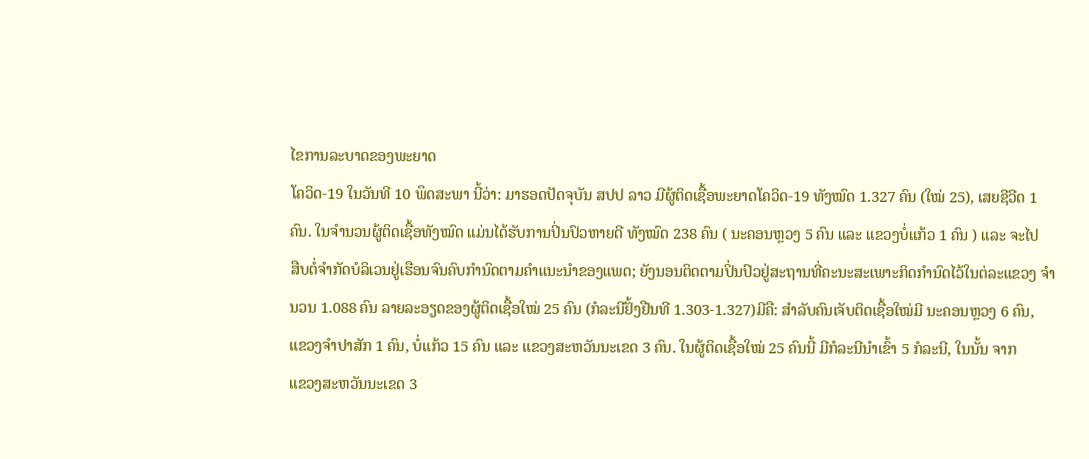ໄຂການລະບາດຂອງພະຍາດ
ໂຄວິດ-19 ໃນວັນທີ 10 ພຶດສະພາ ນີ້ວ່າ: ມາຮອດປັດຈຸບັນ ສປປ ລາວ ມີຜູ້ຕິດເຊື້ອພະຍາດໂຄວິດ-19 ທັງໝົດ 1.327 ຄົນ (ໃໝ່ 25), ເສຍຊີວີດ 1
ຄົນ. ໃນຈຳນວນຜູ້ຕິດເຊື້ອທັງໝົດ ແມ່ນໄດ້ຮັບການປິ່ນປົວຫາຍດີ ທັງໝົດ 238 ຄົນ ( ນະຄອນຫຼວງ 5 ຄົນ ແລະ ແຂວງບໍ່ແກ້ວ 1 ຄົນ ) ແລະ ຈະໄປ
ສືບຕໍ່ຈຳກັດບໍລິເວນຢູ່ເຮືອນຈົນຄົບກຳນົດຕາມຄຳແນະນຳຂອງແພດ; ຍັງນອນຕິດຕາມປິ່ນປົວຢູ່ສະຖານທີ່ຄະນະສະເພາະກິດກຳນົດໄວ້ໃນຕ່ລະແຂວງ ຈຳ
ນວນ 1.088 ຄົນ ລາຍລະອຽດຂອງຜູ້ຕິດເຊື້ອໃໝ່ 25 ຄົນ (ກໍລະນີຢັ້ງຢືນທີ 1.303-1.327)ມີຄື: ສຳລັບຄົນເຈັບຕິດເຊື້ອໃໝ່ມີ ນະຄອນຫຼວງ 6 ຄົນ,
ແຂວງຈໍາປາສັກ 1 ຄົນ, ບໍ່ແກ້ວ 15 ຄົນ ແລະ ແຂວງສະຫວັນນະເຂດ 3 ຄົນ. ໃນຜູ້ຕິດເຊື້ອໃໝ່ 25 ຄົນນີ້ ມີກໍລະນີນຳເຂົ້າ 5 ກໍລະນີ, ໃນນັ້ນ ຈາກ
ແຂວງສະຫວັນນະເຂດ 3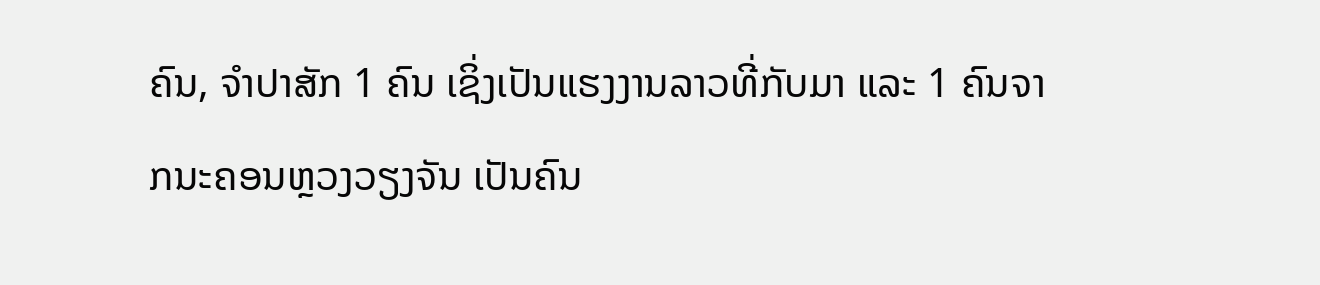ຄົນ, ຈຳປາສັກ 1 ຄົນ ເຊິ່ງເປັນແຮງງານລາວທີ່ກັບມາ ແລະ 1 ຄົນຈາກນະຄອນຫຼວງວຽງຈັນ ເປັນຄົນ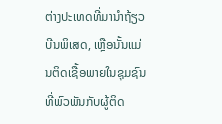ຕ່າງປະເທດທີ່ມານຳຖ້ຽວ
ບີນພິເສດ, ເຫຼືອນັ້ນແມ່ນຕິດເຊື້ອພາຍໃນຊຸມຊົນທີ່ພົວພັນກັບຜູ້ຕິດ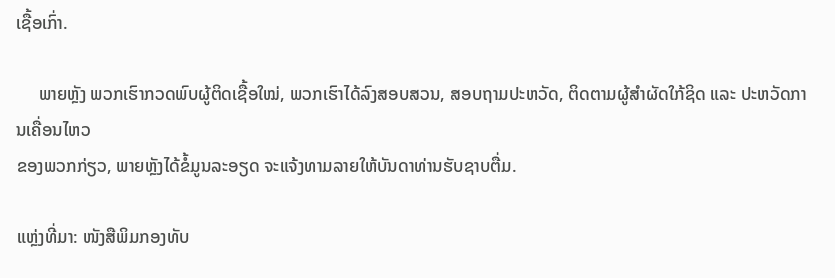ເຊື້ອເກົ່າ.

     ພາຍຫຼັງ ພວກເຮົາກວດພົບຜູ້ຕິດເຊື້ອໃໝ່, ພວກເຮົາໄດ້ລົງສອບສວນ, ສອບຖາມປະຫວັດ, ຕິດຕາມຜູ້ສຳຜັດໃກ້ຊິດ ແລະ ປະຫວັດການເຄື່ອນໄຫວ
ຂອງພວກກ່ຽວ, ພາຍຫຼັງໄດ້ຂໍ້ມູນລະອຽດ ຈະແຈ້ງທາມລາຍໃຫ້ບັນດາທ່ານຮັບຊາບຕື່ມ.

ແຫຼ່ງທີ່ມາ: ໜັງສືພິມກອງທັບ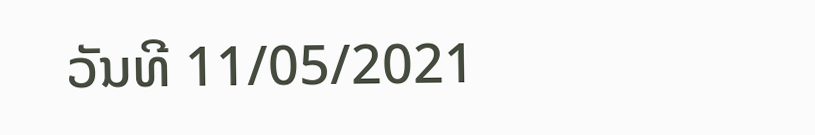ວັນທີ 11/05/2021